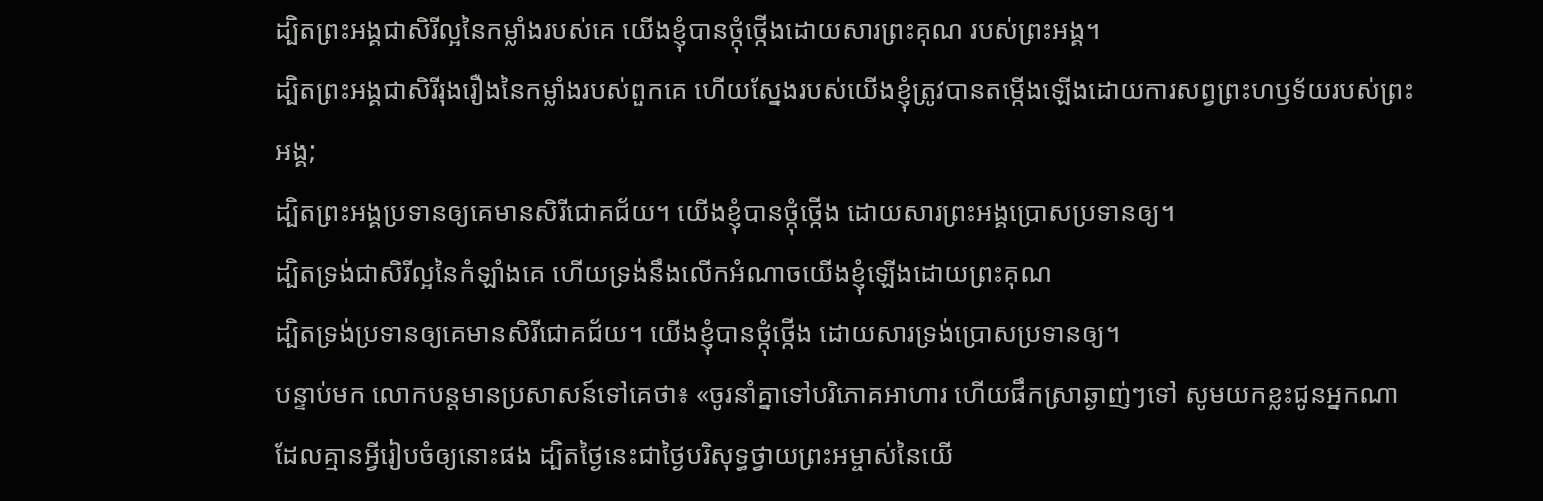ដ្បិតព្រះអង្គជាសិរីល្អនៃកម្លាំងរបស់គេ យើងខ្ញុំបានថ្កុំថ្កើងដោយសារព្រះគុណ របស់ព្រះអង្គ។
ដ្បិតព្រះអង្គជាសិរីរុងរឿងនៃកម្លាំងរបស់ពួកគេ ហើយស្នែងរបស់យើងខ្ញុំត្រូវបានតម្កើងឡើងដោយការសព្វព្រះហឫទ័យរបស់ព្រះអង្គ;
ដ្បិតព្រះអង្គប្រទានឲ្យគេមានសិរីជោគជ័យ។ យើងខ្ញុំបានថ្កុំថ្កើង ដោយសារព្រះអង្គប្រោសប្រទានឲ្យ។
ដ្បិតទ្រង់ជាសិរីល្អនៃកំឡាំងគេ ហើយទ្រង់នឹងលើកអំណាចយើងខ្ញុំឡើងដោយព្រះគុណ
ដ្បិតទ្រង់ប្រទានឲ្យគេមានសិរីជោគជ័យ។ យើងខ្ញុំបានថ្កុំថ្កើង ដោយសារទ្រង់ប្រោសប្រទានឲ្យ។
បន្ទាប់មក លោកបន្តមានប្រសាសន៍ទៅគេថា៖ «ចូរនាំគ្នាទៅបរិភោគអាហារ ហើយផឹកស្រាឆ្ងាញ់ៗទៅ សូមយកខ្លះជូនអ្នកណាដែលគ្មានអ្វីរៀបចំឲ្យនោះផង ដ្បិតថ្ងៃនេះជាថ្ងៃបរិសុទ្ធថ្វាយព្រះអម្ចាស់នៃយើ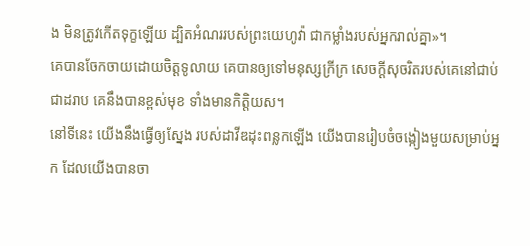ង មិនត្រូវកើតទុក្ខឡើយ ដ្បិតអំណររបស់ព្រះយេហូវ៉ា ជាកម្លាំងរបស់អ្នករាល់គ្នា»។
គេបានចែកចាយដោយចិត្តទូលាយ គេបានឲ្យទៅមនុស្សក្រីក្រ សេចក្ដីសុចរិតរបស់គេនៅជាប់ជាដរាប គេនឹងបានខ្ពស់មុខ ទាំងមានកិត្តិយស។
នៅទីនេះ យើងនឹងធ្វើឲ្យស្នែង របស់ដាវីឌដុះពន្លកឡើង យើងបានរៀបចំចង្កៀងមួយសម្រាប់អ្នក ដែលយើងបានចា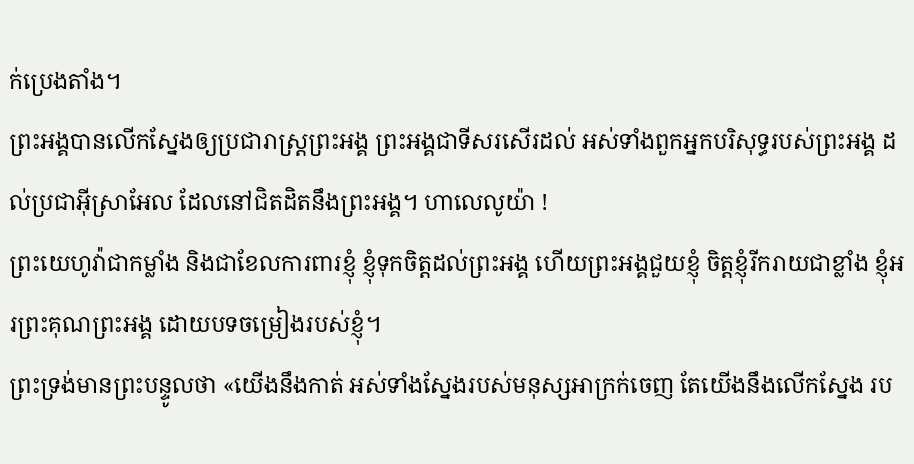ក់ប្រេងតាំង។
ព្រះអង្គបានលើកស្នែងឲ្យប្រជារាស្ត្រព្រះអង្គ ព្រះអង្គជាទីសរសើរដល់ អស់ទាំងពួកអ្នកបរិសុទ្ធរបស់ព្រះអង្គ ដល់ប្រជាអ៊ីស្រាអែល ដែលនៅជិតដិតនឹងព្រះអង្គ។ ហាលេលូយ៉ា !
ព្រះយេហូវ៉ាជាកម្លាំង និងជាខែលការពារខ្ញុំ ខ្ញុំទុកចិត្តដល់ព្រះអង្គ ហើយព្រះអង្គជួយខ្ញុំ ចិត្តខ្ញុំរីករាយជាខ្លាំង ខ្ញុំអរព្រះគុណព្រះអង្គ ដោយបទចម្រៀងរបស់ខ្ញុំ។
ព្រះទ្រង់មានព្រះបន្ទូលថា «យើងនឹងកាត់ អស់ទាំងស្នែងរបស់មនុស្សអាក្រក់ចេញ តែយើងនឹងលើកស្នែង រប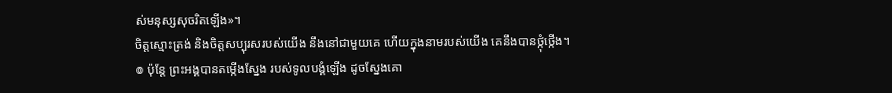ស់មនុស្សសុចរិតឡើង»។
ចិត្តស្មោះត្រង់ និងចិត្តសប្បុរសរបស់យើង នឹងនៅជាមួយគេ ហើយក្នុងនាមរបស់យើង គេនឹងបានថ្កុំថ្កើង។
៙ ប៉ុន្ដែ ព្រះអង្គបានតម្កើងស្នែង របស់ទូលបង្គំឡើង ដូចស្នែងគោ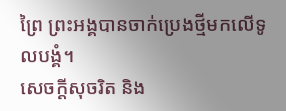ព្រៃ ព្រះអង្គបានចាក់ប្រេងថ្មីមកលើទូលបង្គំ។
សេចក្ដីសុចរិត និង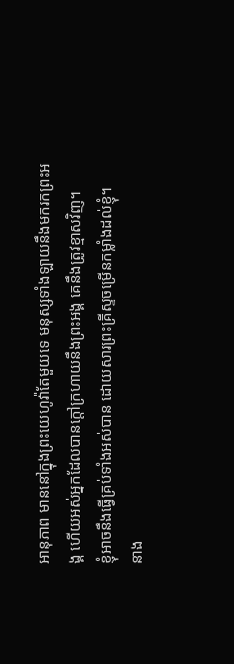អានុភាព មាននៅក្នុងព្រះយេហូវ៉ាតែមួយទេ មនុស្សទាំងឡាយនឹងមករកព្រះអង្គ ហើយអស់អ្នកដែលបានក្តៅក្រហាយនឹងព្រះអង្គ គេនឹងត្រូវខ្មាសវិញ។
ខ្ញុំអាចនឹងធ្វើគ្រប់ទាំងអស់បាន ដោយសារព្រះគ្រីស្ទចម្រើនកម្លាំងដល់ខ្ញុំ។
នាង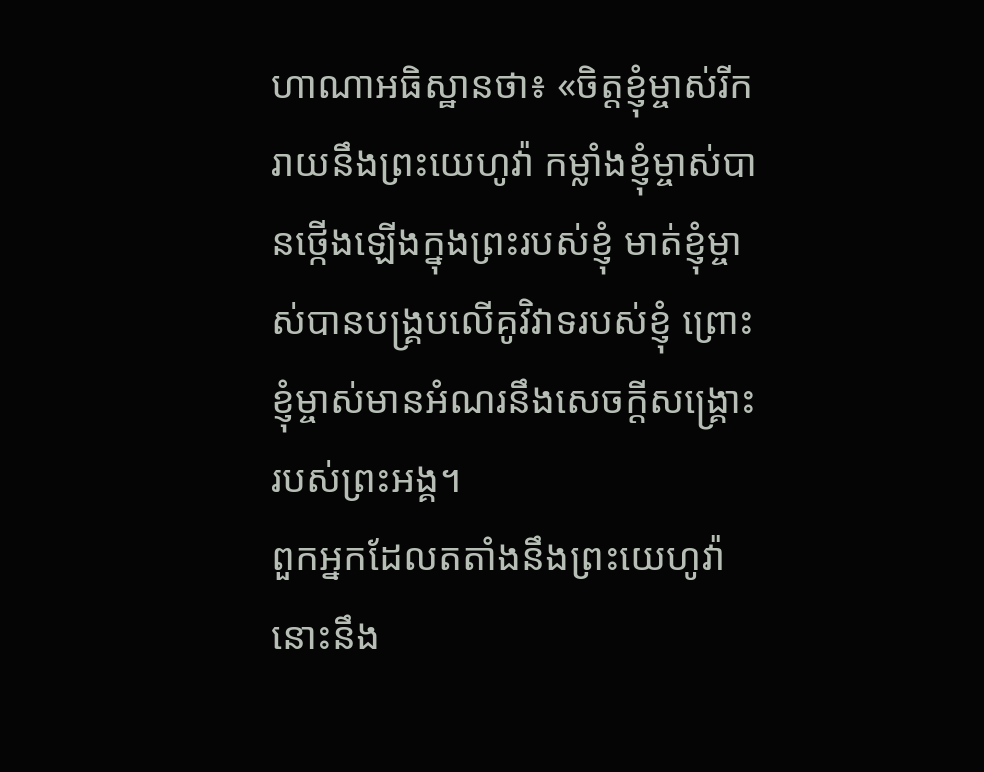ហាណាអធិស្ឋានថា៖ «ចិត្តខ្ញុំម្ចាស់រីករាយនឹងព្រះយេហូវ៉ា កម្លាំងខ្ញុំម្ចាស់បានថ្កើងឡើងក្នុងព្រះរបស់ខ្ញុំ មាត់ខ្ញុំម្ចាស់បានបង្គ្របលើគូវិវាទរបស់ខ្ញុំ ព្រោះខ្ញុំម្ចាស់មានអំណរនឹងសេចក្ដីសង្គ្រោះ របស់ព្រះអង្គ។
ពួកអ្នកដែលតតាំងនឹងព្រះយេហូវ៉ា នោះនឹង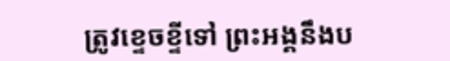ត្រូវខ្ទេចខ្ទីទៅ ព្រះអង្គនឹងប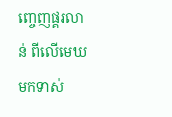ញ្ចេញផ្គរលាន់ ពីលើមេឃមកទាស់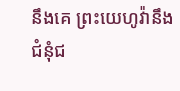នឹងគេ ព្រះយេហូវ៉ានឹងជំនុំជ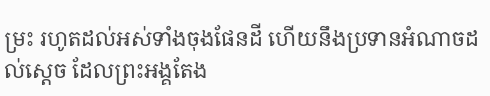ម្រះ រហូតដល់អស់ទាំងចុងផែនដី ហើយនឹងប្រទានអំណាចដល់ស្តេច ដែលព្រះអង្គតែង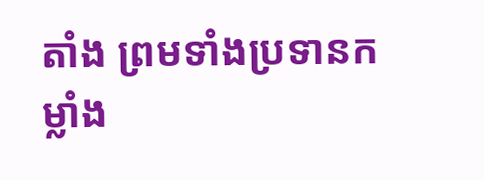តាំង ព្រមទាំងប្រទានកម្លាំង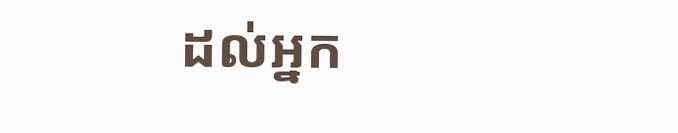ដល់អ្នក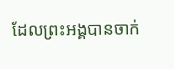ដែលព្រះអង្គបានចាក់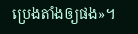ប្រេងតាំងឲ្យផង»។